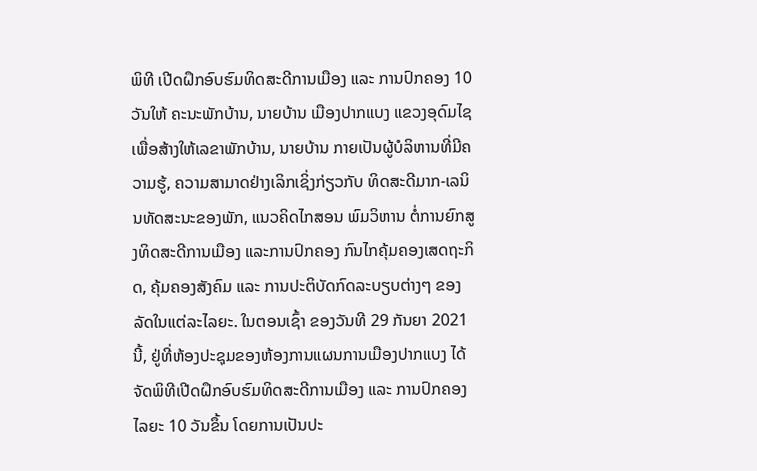ພິທີ ເປີດຝຶກອົບຮົມທິດສະດີການເມືອງ ແລະ ການປົກຄອງ 10 ວັນໃຫ້ ຄະນະພັກບ້ານ, ນາຍບ້ານ ເມືອງປາກແບງ ແຂວງອຸດົມໄຊ
ເພື່ອສ້າງໃຫ້ເລຂາພັກບ້ານ, ນາຍບ້ານ ກາຍເປັນຜູ້ບໍລິຫານທີ່ມີຄວາມຮູ້, ຄວາມສາມາດຢ່າງເລິກເຊິ່ງກ່ຽວກັບ ທິດສະດີມາກ-ເລນິນທັດສະນະຂອງພັກ, ແນວຄິດໄກສອນ ພົມວິຫານ ຕໍ່ການຍົກສູງທິດສະດີການເມືອງ ແລະການປົກຄອງ ກົນໄກຄຸ້ມຄອງເສດຖະກິດ, ຄຸ້ມຄອງສັງຄົມ ແລະ ການປະຕິບັດກົດລະບຽບຕ່າງໆ ຂອງລັດໃນແຕ່ລະໄລຍະ. ໃນຕອນເຊົ້າ ຂອງວັນທີ 29 ກັນຍາ 2021 ນີ້, ຢູ່ທີ່ຫ້ອງປະຊຸມຂອງຫ້ອງການແຜນການເມືອງປາກແບງ ໄດ້ຈັດພິທີເປີດຝຶກອົບຮົມທິດສະດີການເມືອງ ແລະ ການປົກຄອງໄລຍະ 10 ວັນຂຶ້ນ ໂດຍການເປັນປະ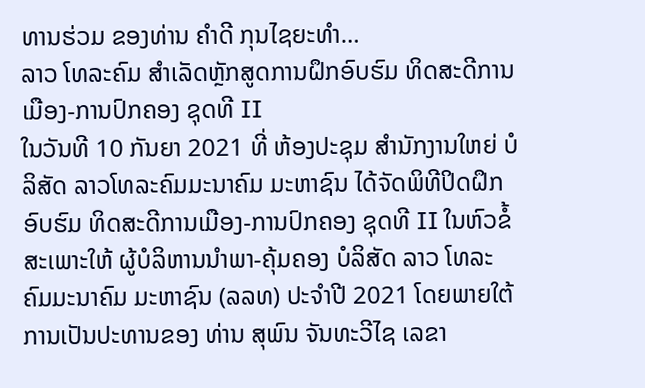ທານຮ່ວມ ຂອງທ່ານ ຄຳດີ ກຸນໄຊຍະທຳ…
ລາວ ໂທລະຄົມ ສໍາເລັດຫຼັກສູດການຝຶກອົບຮົມ ທິດສະດີການເມືອງ-ການປົກຄອງ ຊຸດທີ II
ໃນວັນທີ 10 ກັນຍາ 2021 ທີ່ ຫ້ອງປະຊຸມ ສຳນັກງານໃຫຍ່ ບໍລິສັດ ລາວໂທລະຄົມມະນາຄົມ ມະຫາຊົນ ໄດ້ຈັດພິທີປິດຝຶກອົບຮົມ ທິດສະດີການເມືອງ-ການປົກຄອງ ຊຸດທີ II ໃນຫົວຂໍ້ສະເພາະໃຫ້ ຜູ້ບໍລິຫານນໍາພາ-ຄຸ້ມຄອງ ບໍລິສັດ ລາວ ໂທລະຄົມມະນາຄົມ ມະຫາຊົນ (ລລທ) ປະຈໍາປີ 2021 ໂດຍພາຍໃຕ້ການເປັນປະທານຂອງ ທ່ານ ສຸພົນ ຈັນທະວີໄຊ ເລຂາ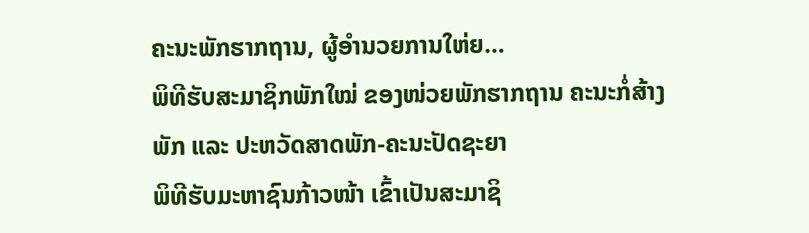ຄະນະພັກຮາກຖານ, ຜູ້ອໍານວຍການໃຫ່ຍ…
ພິທີຮັບສະມາຊິກພັກໃໝ່ ຂອງໜ່ວຍພັກຮາກຖານ ຄະນະກໍ່ສ້າງພັກ ແລະ ປະຫວັດສາດພັກ-ຄະນະປັດຊະຍາ
ພິທີຮັບມະຫາຊົນກ້າວໜ້າ ເຂົ້າເປັນສະມາຊິ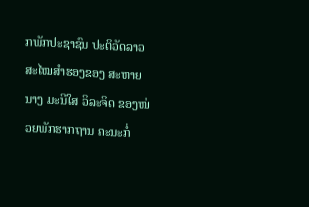ກພັກປະຊາຊົນ ປະຕິວັດລາວ ສະໄໝສໍາຮອງຂອງ ສະຫາຍ ນາງ ມະນີໃສ ວິລະຈິດ ຂອງໜ່ວຍພັກຮາກຖານ ຄະນະກໍ່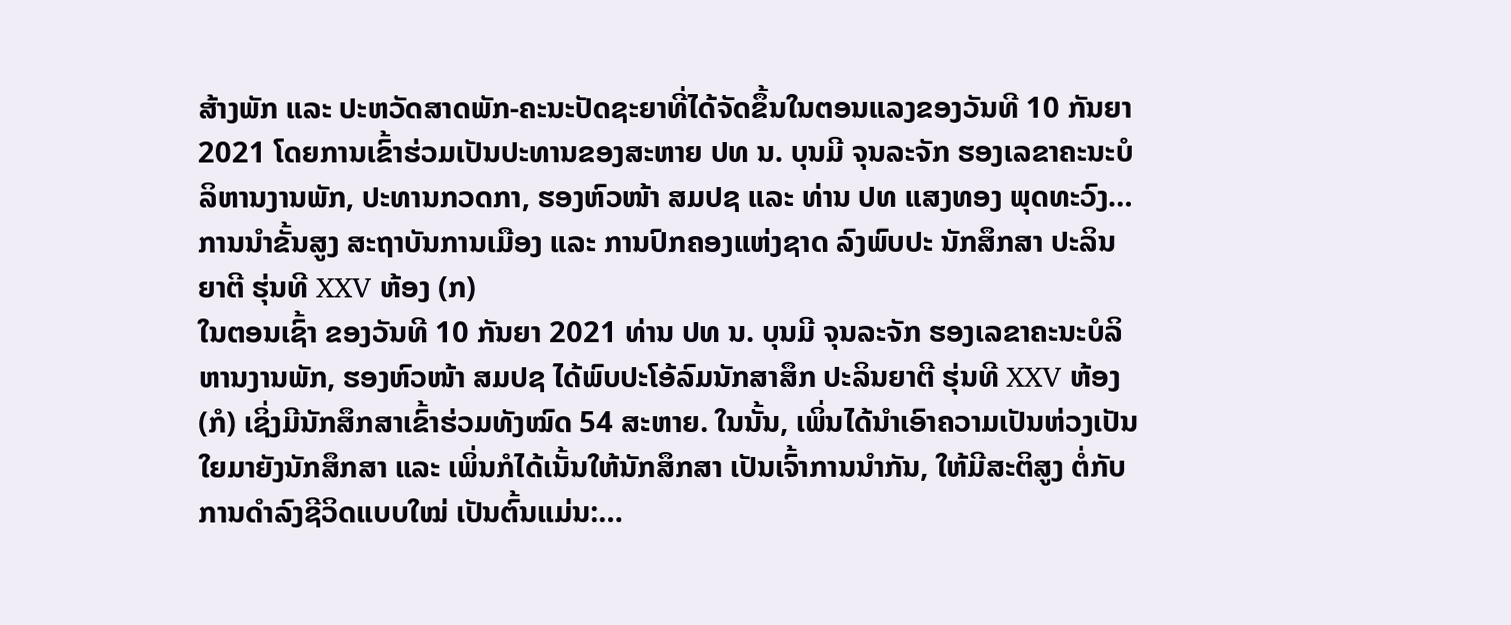ສ້າງພັກ ແລະ ປະຫວັດສາດພັກ-ຄະນະປັດຊະຍາທີ່ໄດ້ຈັດຂຶ້ນໃນຕອນແລງຂອງວັນທີ 10 ກັນຍາ 2021 ໂດຍການເຂົ້າຮ່ວມເປັນປະທານຂອງສະຫາຍ ປທ ນ. ບຸນມີ ຈຸນລະຈັກ ຮອງເລຂາຄະນະບໍລິຫານງານພັກ, ປະທານກວດກາ, ຮອງຫົວໜ້າ ສມປຊ ແລະ ທ່ານ ປທ ແສງທອງ ພຸດທະວົງ…
ການນຳຂັ້ນສູງ ສະຖາບັນການເມືອງ ແລະ ການປົກຄອງແຫ່ງຊາດ ລົງພົບປະ ນັກສຶກສາ ປະລິນຍາຕີ ຮຸ່ນທີ XXV ຫ້ອງ (ກ)
ໃນຕອນເຊົ້າ ຂອງວັນທີ 10 ກັນຍາ 2021 ທ່ານ ປທ ນ. ບຸນມີ ຈຸນລະຈັກ ຮອງເລຂາຄະນະບໍລິຫານງານພັກ, ຮອງຫົວໜ້າ ສມປຊ ໄດ້ພົບປະໂອ້ລົມນັກສາສຶກ ປະລິນຍາຕີ ຮຸ່ນທີ XXV ຫ້ອງ (ກໍ) ເຊິ່ງມີນັກສຶກສາເຂົ້າຮ່ວມທັງໝົດ 54 ສະຫາຍ. ໃນນັ້ນ, ເພິ່ນໄດ້ນຳເອົາຄວາມເປັນຫ່ວງເປັນໃຍມາຍັງນັກສຶກສາ ແລະ ເພິ່ນກໍໄດ້ເນັ້ນໃຫ້ນັກສຶກສາ ເປັນເຈົ້າການນຳກັນ, ໃຫ້ມີສະຕິສູງ ຕໍ່ກັບການດຳລົງຊີວິດແບບໃໝ່ ເປັນຕົ້ນແມ່ນ:…